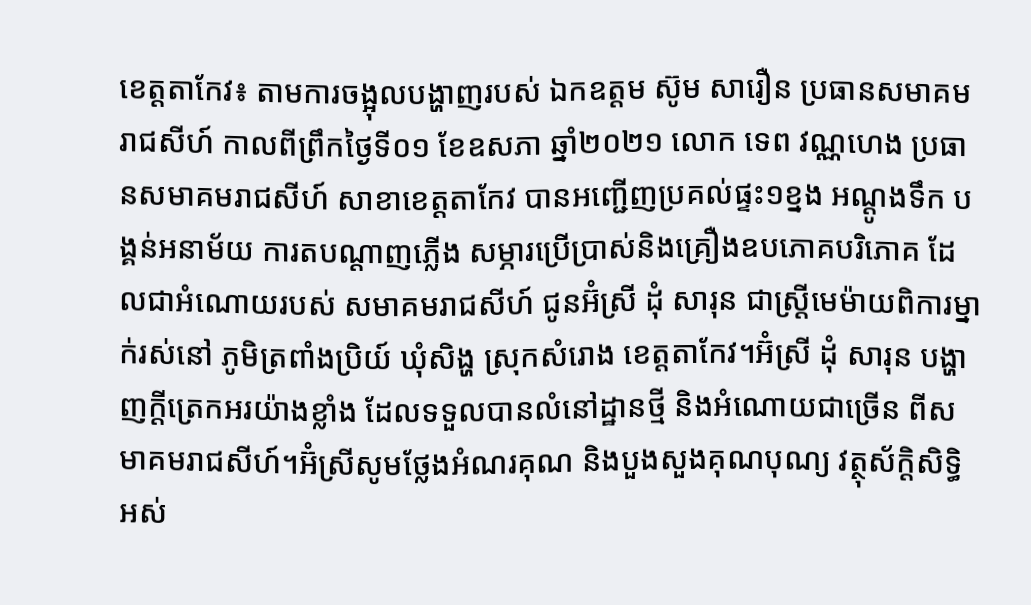ខេត្តតាកែវ៖ តាមការចង្អុលបង្ហាញរបស់ ឯកឧត្តម ស៊ូម សារឿន ប្រធានសមាគមរាជសីហ៍ កាលពីព្រឹកថ្ងៃទី០១ ខែឧសភា ឆ្នាំ២០២១ លោក ទេព វណ្ណហេង ប្រធានសមាគមរាជសីហ៍ សាខាខេត្តតាកែវ បានអញ្ជើញប្រគល់ផ្ទះ១ខ្នង អណ្តូងទឹក បង្គន់អនាម័យ ការតបណ្តាញភ្លេីង សម្ភារប្រេីប្រាស់និងគ្រឿងឧបភោគបរិភោគ ដែលជាអំណោយរបស់ សមាគមរាជសីហ៍ ជូនអ៊ំស្រី ដុំ សារុន ជាស្ត្រីមេម៉ាយពិការម្នាក់រស់នៅ ភូមិត្រពាំងប្រិយ៍ ឃុំសិង្ហ ស្រុកសំរោង ខេត្តតាកែវ។អ៊ំស្រី ដុំ សារុន បង្ហាញក្តីត្រេកអរយ៉ាងខ្លាំង ដែលទទួលបានលំនៅដ្ឋានថ្មី និងអំណោយជាច្រើន ពីសមាគមរាជសីហ៍។អ៊ំស្រីសូមថ្លែងអំណរគុណ និងបួងសួងគុណបុណ្យ វត្ថុស័ក្តិសិទ្ធិ អស់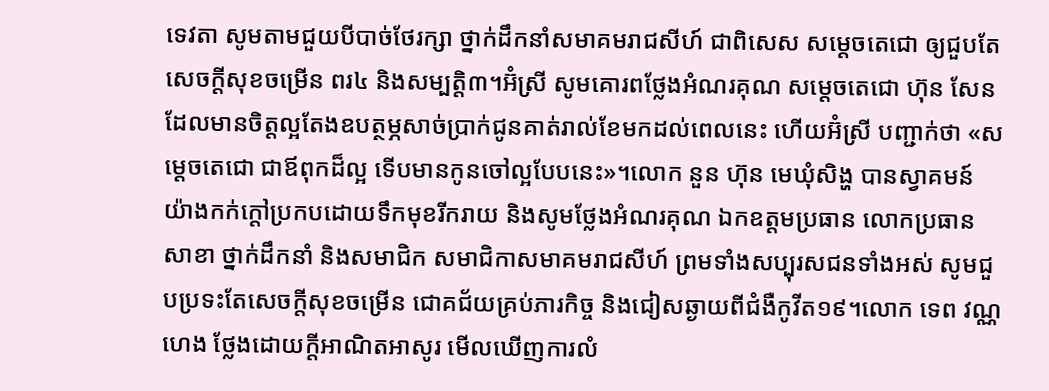ទេវតា សូមតាមជួយបីបាច់ថែរក្សា ថ្នាក់ដឹកនាំសមាគមរាជសីហ៍ ជាពិសេស សម្តេចតេជោ ឲ្យជួបតែសេចក្តីសុខចម្រើន ពរ៤ និងសម្បត្តិ៣។អ៊ំស្រី សូមគោរពថ្លែងអំណរគុណ សម្តេចតេជោ ហ៊ុន សែន ដែលមានចិត្តល្អតែងឧបត្ថម្ភសាច់ប្រាក់ជូនគាត់រាល់ខែមកដល់ពេលនេះ ហើយអ៊ំស្រី បញ្ជាក់ថា «សម្តេចតេជោ ជាឪពុកដ៏ល្អ ទើបមានកូនចៅល្អបែបនេះ»។លោក នួន ហ៊ុន មេឃុំសិង្ហ បានស្វាគមន៍យ៉ាងកក់ក្តៅប្រកបដោយទឹកមុខរីករាយ និងសូមថ្លែងអំណរគុណ ឯកឧត្តមប្រធាន លោកប្រធានសាខា ថ្នាក់ដឹកនាំ និងសមាជិក សមាជិកាសមាគមរាជសីហ៍ ព្រមទាំងសប្បុរសជនទាំងអស់ សូមជួបប្រទះតែសេចក្តីសុខចម្រើន ជោគជ័យគ្រប់ភារកិច្ច និងជៀសឆ្ងាយពីជំងឺកូវីត១៩។លោក ទេព វណ្ណហេង ថ្លែងដោយក្តីអាណិតអាសូរ មើលឃើញការលំ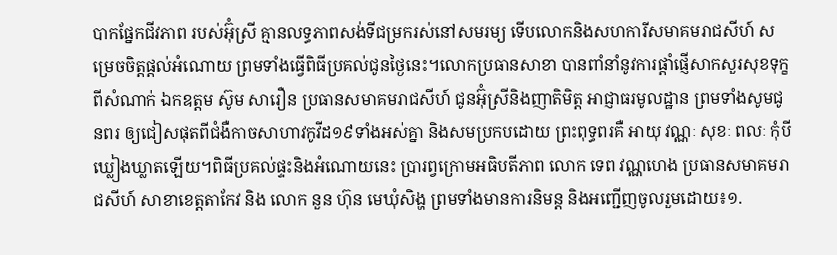បាកផ្នែកជីវភាព របស់អ៊ុំស្រី គ្មានលទ្ធភាពសង់ទីជម្រករស់នៅសមរម្យ ទើបលោកនិងសហការីសមាគមរាជសីហ៍ សម្រេចចិត្តផ្តល់អំណោយ ព្រមទាំងធ្វើពិធីប្រគល់ជូនថ្ងៃនេះ។លោកប្រធានសាខា បានពាំនាំនូវការផ្តាំផ្ញើសាកសួរសុខទុក្ខពីសំណាក់ ឯកឧត្តម ស៊ូម សារឿន ប្រធានសមាគមរាជសីហ៍ ជូនអ៊ុំស្រីនិងញាតិមិត្ត អាជ្ញាធរមូលដ្ឋាន ព្រមទាំងសូមជូនពរ ឲ្យជៀសផុតពីជំងឺកាចសាហាវកូវីដ១៩ទាំងអស់គ្នា និងសមប្រកបដោយ ព្រះពុទ្ធពរគឺ អាយុ វណ្ណៈ សុខៈ ពលៈ កុំបីឃ្លៀងឃ្លាតឡើយ។ពិធីប្រគល់ផ្ទះនិងអំណោយនេះ ប្រារព្វក្រោមអធិបតីភាព លោក ទេព វណ្ណហេង ប្រធានសមាគមរាជសីហ៍ សាខាខេត្តតាកែវ និង លោក នួន ហ៊ុន មេឃុំសិង្ហ ព្រមទាំងមានការនិមន្ត និងអញ្ជេីញចូលរួមដោយ៖១.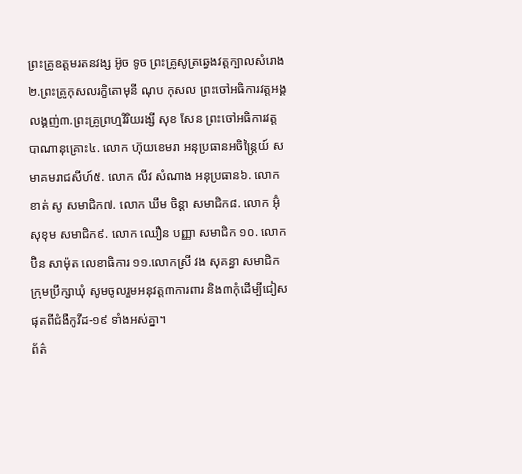ព្រះគ្រូឧត្ដមរតនវង្ស អ៊ូច ទូច ព្រះគ្រូសូត្រឆ្វេងវត្តក្បាលសំរោង២.ព្រះគ្រូកុសលរក្ខិតោមុនី ណុប កុសល ព្រះចៅអធិការវត្តអង្គលង្គញ់៣.ព្រះគ្រូព្រហ្មវិរិយរង្សី សុខ សែន ព្រះចៅអធិការវត្តបាណានុគ្រោះ៤. លោក ហ៊ុយខេមរា អនុប្រធានអចិន្ត្រៃយ៍ សមាគមរាជសីហ៍៥. លោក លីវ សំណាង អនុប្រធាន៦. លោក ខាត់ សូ សមាជិក៧. លោក ឃឹម ចិន្តា សមាជិក៨. លោក អ៊ុំ សុខុម សមាជិក៩. លោក ឈឿន បញ្ញា សមាជិក ១០. លោក ប៊ិន សាម៉ុត លេខាធិការ ១១.លោកស្រី វង សុគន្ធា សមាជិកក្រុមប្រឹក្សាឃុំ សូមចូលរួមអនុវត្ត៣ការពារ និង៣កុំដេីម្បីជៀសផុតពីជំងឺកូវីដ-១៩ ទាំងអស់គ្នា។
ព័ត៌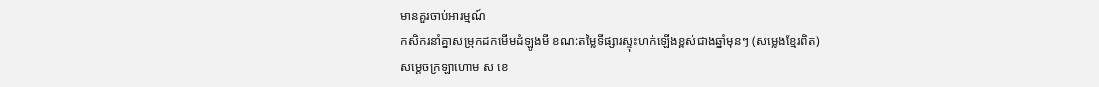មានគួរចាប់អារម្មណ៍
កសិករនាំគ្នាសម្រុកដកមើមដំឡូងមី ខណ:តម្លៃទីផ្សារស្ទុះហក់ឡើងខ្ពស់ជាងឆ្នាំមុនៗ (សម្លេងខ្មែរពិត)
សម្តេចក្រឡាហោម ស ខេ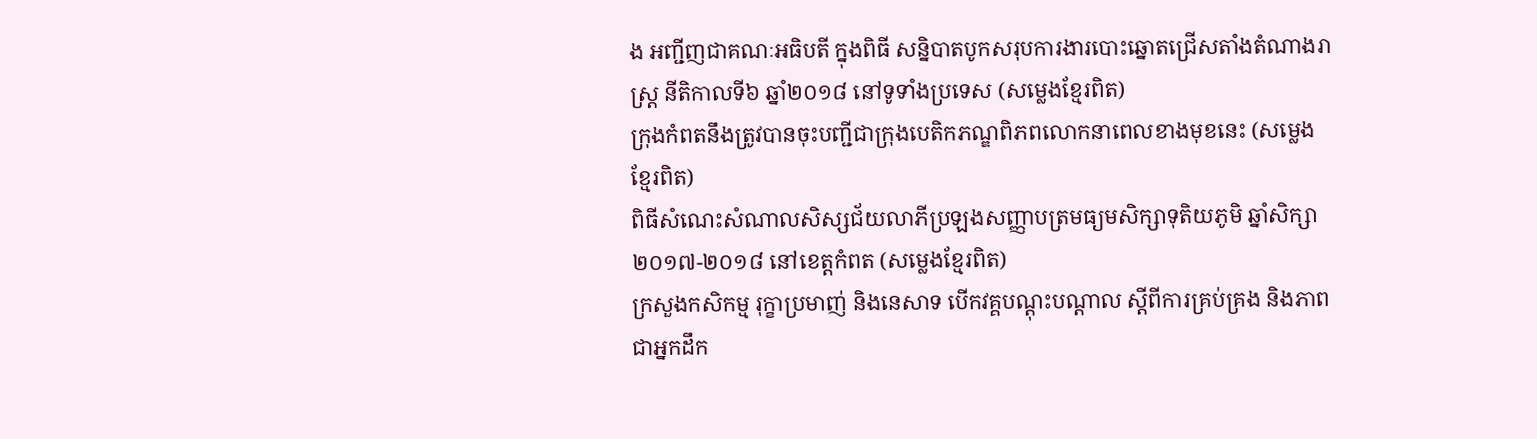ង អញ្ជីញជាគណៈអធិបតី ក្នុងពិធី សន្និបាតបូកសរុបការងារបោះឆ្នោតជ្រើសតាំងតំណាងរាស្ត្រ នីតិកាលទី៦ ឆ្នាំ២០១៨ នៅទូទាំងប្រទេស (សម្លេងខ្មែរពិត)
ក្រុងកំពតនឹងត្រូវបានចុះបញ្ជីជាក្រុងបេតិកភណ្ឌពិភពលោកនាពេលខាងមុខនេះ (សម្លេងខ្មែរពិត)
ពិធីសំណេះសំណាលសិស្សជ័យលាភីប្រឡងសញ្ញាបត្រមធ្យមសិក្សាទុតិយភូមិ ឆ្នាំសិក្សា២០១៧-២០១៨ នៅខេត្តកំពត (សម្លេងខ្មែរពិត)
ក្រសួងកសិកម្ម រុក្ខាប្រមាញ់ និងនេសាទ បើកវគ្គបណ្តុះបណ្តាល ស្តីពីការគ្រប់គ្រង និងភាពជាអ្នកដឹក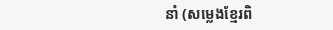នាំ (សម្លេងខ្មែរពិ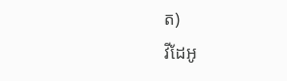ត)
វីដែអូ